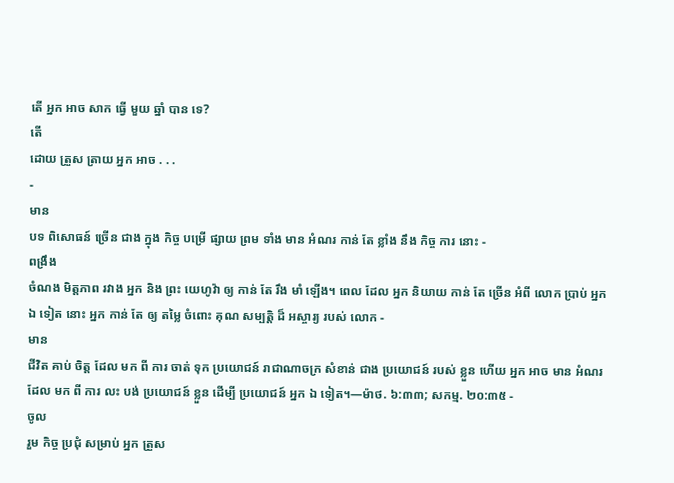តើ អ្នក អាច សាក ធ្វើ មួយ ឆ្នាំ បាន ទេ?
តើ
ដោយ ត្រួស ត្រាយ អ្នក អាច . . .
-
មាន
បទ ពិសោធន៍ ច្រើន ជាង ក្នុង កិច្ច បម្រើ ផ្សាយ ព្រម ទាំង មាន អំណរ កាន់ តែ ខ្លាំង នឹង កិច្ច ការ នោះ -
ពង្រឹង
ចំណង មិត្ដភាព រវាង អ្នក និង ព្រះ យេហូវ៉ា ឲ្យ កាន់ តែ រឹង មាំ ឡើង។ ពេល ដែល អ្នក និយាយ កាន់ តែ ច្រើន អំពី លោក ប្រាប់ អ្នក ឯ ទៀត នោះ អ្នក កាន់ តែ ឲ្យ តម្លៃ ចំពោះ គុណ សម្បត្ដិ ដ៏ អស្ចារ្យ របស់ លោក -
មាន
ជីវិត គាប់ ចិត្ដ ដែល មក ពី ការ ចាត់ ទុក ប្រយោជន៍ រាជាណាចក្រ សំខាន់ ជាង ប្រយោជន៍ របស់ ខ្លួន ហើយ អ្នក អាច មាន អំណរ ដែល មក ពី ការ លះ បង់ ប្រយោជន៍ ខ្លួន ដើម្បី ប្រយោជន៍ អ្នក ឯ ទៀត។—ម៉ាថ. ៦:៣៣; សកម្ម. ២០:៣៥ -
ចូល
រួម កិច្ច ប្រជុំ សម្រាប់ អ្នក ត្រួស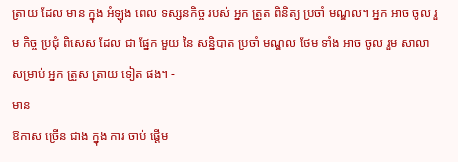ត្រាយ ដែល មាន ក្នុង អំឡុង ពេល ទស្សនកិច្ច របស់ អ្នក ត្រួត ពិនិត្យ ប្រចាំ មណ្ឌល។ អ្នក អាច ចូល រួម កិច្ច ប្រជុំ ពិសេស ដែល ជា ផ្នែក មួយ នៃ សន្និបាត ប្រចាំ មណ្ឌល ថែម ទាំង អាច ចូល រួម សាលា សម្រាប់ អ្នក ត្រួស ត្រាយ ទៀត ផង។ -
មាន
ឱកាស ច្រើន ជាង ក្នុង ការ ចាប់ ផ្ដើម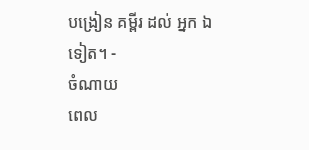បង្រៀន គម្ពីរ ដល់ អ្នក ឯ ទៀត។ -
ចំណាយ
ពេល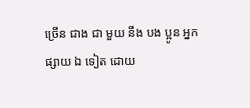ច្រើន ជាង ជា មួយ នឹង បង ប្អូន អ្នក ផ្សាយ ឯ ទៀត ដោយ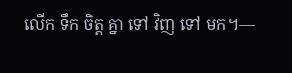លើក ទឹក ចិត្ដ គ្នា ទៅ វិញ ទៅ មក។—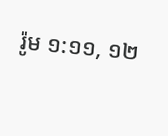រ៉ូម ១:១១, ១២